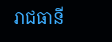រាជធានី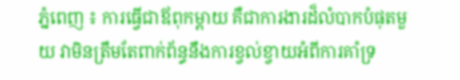ភ្នំពេញ ៖ ការធ្វើជាឪពុកម្តាយ គឺជាការងារដ៏លំបាកបំផុតមួយ វាមិនត្រឹមតែពាក់ព័ន្ធនឹងការខ្វល់ខ្វាយអំពីការគាំទ្រ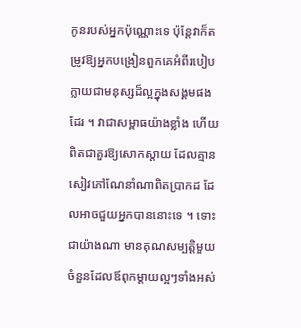កូនរបស់អ្នកប៉ុណ្ណោះទេ ប៉ុន្តែវាក៏តម្រូវឱ្យអ្នកបង្រៀនពួកគេអំពីរបៀបក្លាយជាមនុស្សដ៏ល្អក្នុងសង្គមផងដែរ ។ វាជាសម្ពាធយ៉ាងខ្លាំង ហើយពិតជាគួរឱ្យសោកស្ដាយ ដែលគ្មានសៀវភៅណែនាំណាពិតប្រាកដ ដែលអាចជួយអ្នកបាននោះទេ ។ ទោះជាយ៉ាងណា មានគុណសម្បត្តិមួយចំនួនដែលឪពុកម្ដាយល្អៗទាំងអស់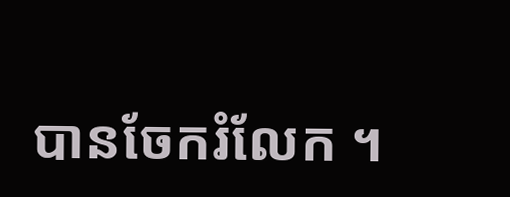បានចែករំលែក ។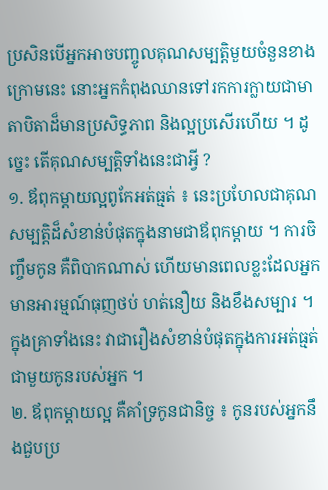ប្រសិនបើអ្នកអាចបញ្ចូលគុណសម្បត្ដិមួយចំនួនខាងក្រោមនេះ នោះអ្នកកំពុងឈានទៅរកការក្លាយជាមាតាបិតាដ៏មានប្រសិទ្ធភាព និងល្អប្រសើរហើយ ។ ដូច្នេះ តើគុណសម្បត្តិទាំងនេះជាអ្វី ?
១. ឪពុកម្តាយល្អពូកែអត់ធ្មត់ ៖ នេះប្រហែលជាគុណសម្បត្តិដ៏សំខាន់បំផុតក្នុងនាមជាឪពុកម្តាយ ។ ការចិញ្ចឹមកូន គឺពិបាកណាស់ ហើយមានពេលខ្លះដែលអ្នកមានអារម្មណ៍ធុញថប់ ហត់នឿយ និងខឹងសម្បារ ។ ក្នុងគ្រាទាំងនេះ វាជារឿងសំខាន់បំផុតក្នុងការអត់ធ្មត់ជាមួយកូនរបស់អ្នក ។
២. ឪពុកម្តាយល្អ គឺគាំទ្រកូនជានិច្ច ៖ កូនរបស់អ្នកនឹងជួបប្រ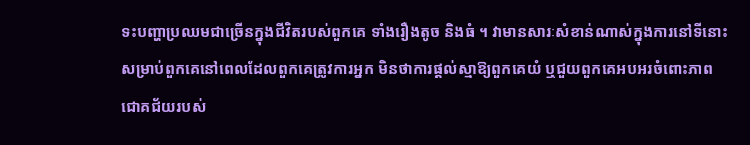ទះបញ្ហាប្រឈមជាច្រើនក្នុងជីវិតរបស់ពួកគេ ទាំងរឿងតូច និងធំ ។ វាមានសារៈសំខាន់ណាស់ក្នុងការនៅទីនោះសម្រាប់ពួកគេនៅពេលដែលពួកគេត្រូវការអ្នក មិនថាការផ្តល់ស្មាឱ្យពួកគេយំ ឬជួយពួកគេអបអរចំពោះភាពជោគជ័យរបស់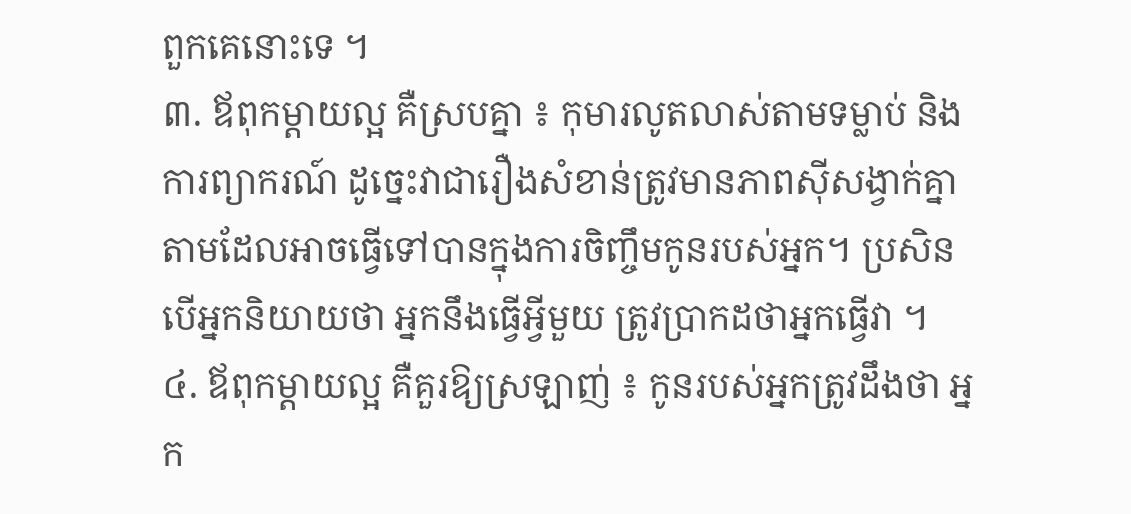ពួកគេនោះទេ ។
៣. ឪពុកម្តាយល្អ គឺស្របគ្នា ៖ កុមារលូតលាស់តាមទម្លាប់ និងការព្យាករណ៍ ដូច្នេះវាជារឿងសំខាន់ត្រូវមានភាពស៊ីសង្វាក់គ្នាតាមដែលអាចធ្វើទៅបានក្នុងការចិញ្ចឹមកូនរបស់អ្នក។ ប្រសិនបើអ្នកនិយាយថា អ្នកនឹងធ្វើអ្វីមួយ ត្រូវប្រាកដថាអ្នកធ្វើវា ។
៤. ឪពុកម្តាយល្អ គឺគួរឱ្យស្រឡាញ់ ៖ កូនរបស់អ្នកត្រូវដឹងថា អ្នក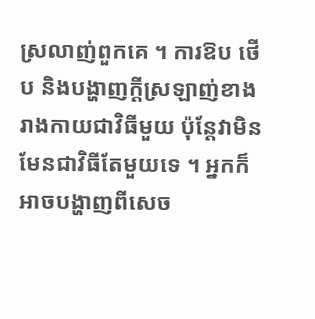ស្រលាញ់ពួកគេ ។ ការឱប ថើប និងបង្ហាញក្តីស្រឡាញ់ខាងរាងកាយជាវិធីមួយ ប៉ុន្តែវាមិនមែនជាវិធីតែមួយទេ ។ អ្នកក៏អាចបង្ហាញពីសេច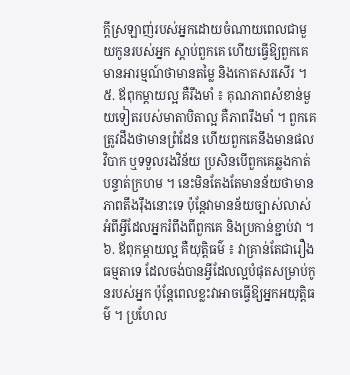ក្តីស្រឡាញ់របស់អ្នកដោយចំណាយពេលជាមួយកូនរបស់អ្នក ស្តាប់ពួកគេ ហើយធ្វើឱ្យពួកគេមានអារម្មណ៍ថាមានតម្លៃ និងកោតសរសើរ ។
៥. ឪពុកម្តាយល្អ គឺរឹងមាំ ៖ គុណភាពសំខាន់មួយទៀតរបស់មាតាបិតាល្អ គឺភាពរឹងមាំ ។ ពួកគេត្រូវដឹងថាមានព្រំដែន ហើយពួកគេនឹងមានផលវិបាក ឬទទួលរងវិន័យ ប្រសិនបើពួកគេឆ្លងកាត់បន្ទាត់ក្រហម ។ នេះមិនតែងតែមានន័យថាមានភាពតឹងរ៉ឹងនោះទេ ប៉ុន្តែវាមានន័យច្បាស់លាស់អំពីអ្វីដែលអ្នករំពឹងពីពួកគេ និងប្រកាន់ខ្ជាប់វា ។
៦. ឪពុកម្តាយល្អ គឺយុត្តិធម៌ ៖ វាគ្រាន់តែជារឿងធម្មតាទេ ដែលចង់បានអ្វីដែលល្អបំផុតសម្រាប់កូនរបស់អ្នក ប៉ុន្តែពេលខ្លះវាអាចធ្វើឱ្យអ្នកអយុត្តិធម៌ ។ ប្រហែល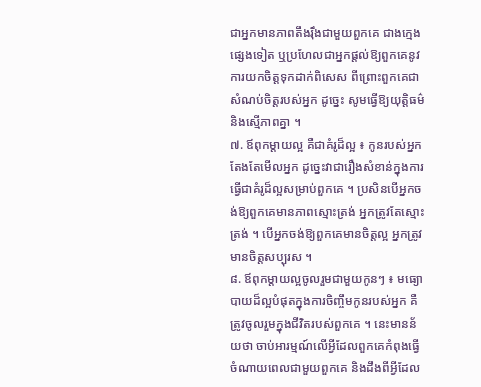ជាអ្នកមានភាពតឹងរ៉ឹងជាមួយពួកគេ ជាងក្មេងផ្សេងទៀត ឬប្រហែលជាអ្នកផ្តល់ឱ្យពួកគេនូវការយកចិត្តទុកដាក់ពិសេស ពីព្រោះពួកគេជាសំណប់ចិត្តរបស់អ្នក ដូច្នេះ សូមធ្វើឱ្យយុត្តិធម៌ និងស្មើភាពគ្នា ។
៧. ឪពុកម្តាយល្អ គឺជាគំរូដ៏ល្អ ៖ កូនរបស់អ្នកតែងតែមើលអ្នក ដូច្នេះវាជារឿងសំខាន់ក្នុងការធ្វើជាគំរូដ៏ល្អសម្រាប់ពួកគេ ។ ប្រសិនបើអ្នកចង់ឱ្យពួកគេមានភាពស្មោះត្រង់ អ្នកត្រូវតែស្មោះត្រង់ ។ បើអ្នកចង់ឱ្យពួកគេមានចិត្តល្អ អ្នកត្រូវមានចិត្តសប្បុរស ។
៨. ឪពុកម្តាយល្អចូលរួមជាមួយកូនៗ ៖ មធ្យោបាយដ៏ល្អបំផុតក្នុងការចិញ្ចឹមកូនរបស់អ្នក គឺត្រូវចូលរួមក្នុងជីវិតរបស់ពួកគេ ។ នេះមានន័យថា ចាប់អារម្មណ៍លើអ្វីដែលពួកគេកំពុងធ្វើ ចំណាយពេលជាមួយពួកគេ និងដឹងពីអ្វីដែល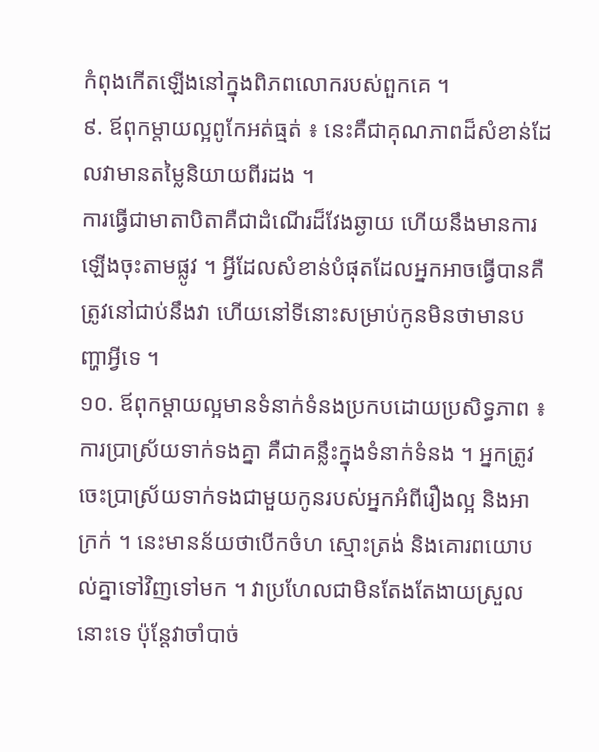កំពុងកើតឡើងនៅក្នុងពិភពលោករបស់ពួកគេ ។
៩. ឪពុកម្តាយល្អពូកែអត់ធ្មត់ ៖ នេះគឺជាគុណភាពដ៏សំខាន់ដែលវាមានតម្លៃនិយាយពីរដង ។
ការធ្វើជាមាតាបិតាគឺជាដំណើរដ៏វែងឆ្ងាយ ហើយនឹងមានការឡើងចុះតាមផ្លូវ ។ អ្វីដែលសំខាន់បំផុតដែលអ្នកអាចធ្វើបានគឺត្រូវនៅជាប់នឹងវា ហើយនៅទីនោះសម្រាប់កូនមិនថាមានបញ្ហាអ្វីទេ ។
១០. ឪពុកម្តាយល្អមានទំនាក់ទំនងប្រកបដោយប្រសិទ្ធភាព ៖ ការប្រាស្រ័យទាក់ទងគ្នា គឺជាគន្លឹះក្នុងទំនាក់ទំនង ។ អ្នកត្រូវចេះប្រាស្រ័យទាក់ទងជាមួយកូនរបស់អ្នកអំពីរឿងល្អ និងអាក្រក់ ។ នេះមានន័យថាបើកចំហ ស្មោះត្រង់ និងគោរពយោបល់គ្នាទៅវិញទៅមក ។ វាប្រហែលជាមិនតែងតែងាយស្រួលនោះទេ ប៉ុន្តែវាចាំបាច់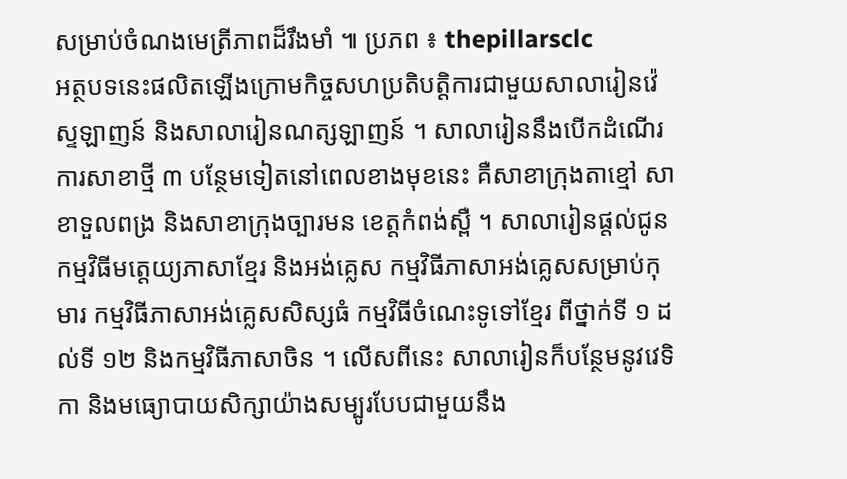សម្រាប់ចំណងមេត្រីភាពដ៏រឹងមាំ ៕ ប្រភព ៖ thepillarsclc
អត្ថបទនេះផលិតឡើងក្រោមកិច្ចសហប្រតិបត្តិការជាមួយសាលារៀនវ៉េស្ទឡាញន៍ និងសាលារៀនណត្សឡាញន៍ ។ សាលារៀននឹងបើកដំណើរការសាខាថ្មី ៣ បន្ថែមទៀតនៅពេលខាងមុខនេះ គឺសាខាក្រុងតាខ្មៅ សាខាទួលពង្រ និងសាខាក្រុងច្បារមន ខេត្តកំពង់ស្ពឺ ។ សាលារៀនផ្តល់ជូនកម្មវិធីមត្តេយ្យភាសាខ្មែរ និងអង់គ្លេស កម្មវិធីភាសាអង់គ្លេសសម្រាប់កុមារ កម្មវិធីភាសាអង់គ្លេសសិស្សធំ កម្មវិធីចំណេះទូទៅខ្មែរ ពីថ្នាក់ទី ១ ដល់ទី ១២ និងកម្មវិធីភាសាចិន ។ លើសពីនេះ សាលារៀនក៏បន្ថែមនូវវេទិកា និងមធ្យោបាយសិក្សាយ៉ាងសម្បូរបែបជាមួយនឹង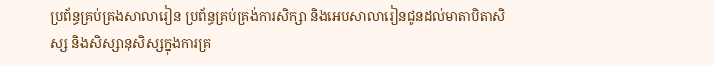ប្រព័ន្ធគ្រប់គ្រងសាលារៀន ប្រព័ន្ធគ្រប់គ្រង់ការសិក្សា និងអេបសាលារៀនជូនដល់មាតាបិតាសិស្ស និងសិស្សានុសិស្សក្នុងការគ្រ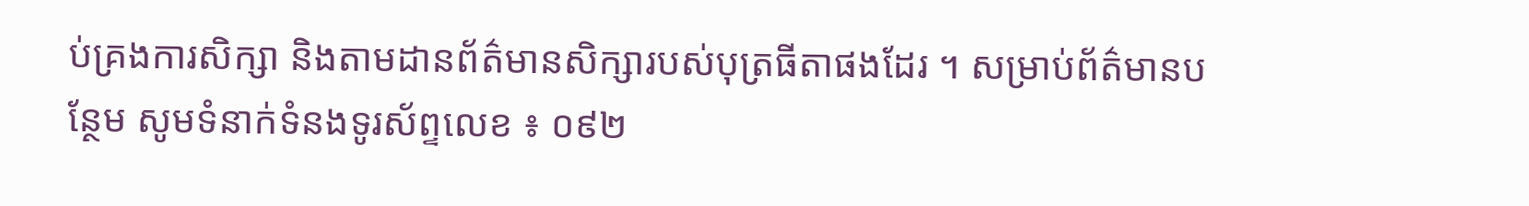ប់គ្រងការសិក្សា និងតាមដានព័ត៌មានសិក្សារបស់បុត្រធីតាផងដែរ ។ សម្រាប់ព័ត៌មានបន្ថែម សូមទំនាក់ទំនងទូរស័ព្ទលេខ ៖ ០៩២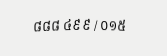៨៨៨ ៤៩៩ / ០១៥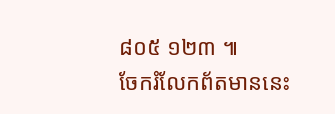៨០៥ ១២៣ ៕
ចែករំលែកព័តមាននេះ